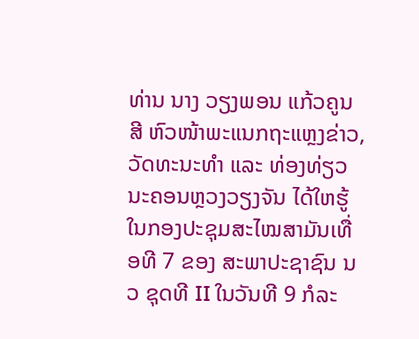ທ່ານ ນາງ ວຽງພອນ ແກ້ວຄູນສີ ຫົວໜ້າພະແນກຖະແຫຼງຂ່າວ, ວັດທະນະທຳ ແລະ ທ່ອງທ່ຽວ ນະຄອນຫຼວງວຽງຈັນ ໄດ້ໃຫຮູ້ໃນກອງປະຊຸມສະໄໝສາມັນເທື່ອທີ 7 ຂອງ ສະພາປະຊາຊົນ ນວ ຊຸດທີ II ໃນວັນທີ 9 ກໍລະ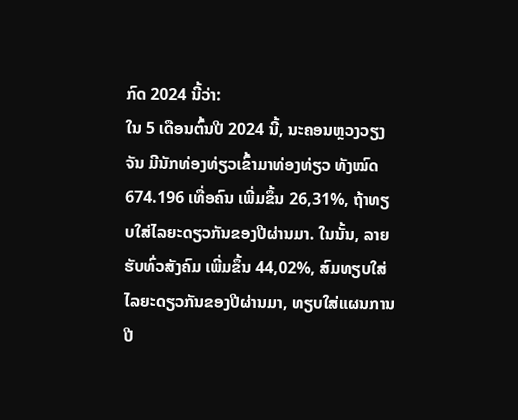ກົດ 2024 ນີ້ວ່າ:
ໃນ 5 ເດືອນຕົ້ນປີ 2024 ນີ້, ນະຄອນຫຼວງວຽງຈັນ ມີນັກທ່ອງທ່ຽວເຂົ້າມາທ່ອງທ່ຽວ ທັງໝົດ 674.196 ເທື່ອຄົນ ເພີ່ມຂຶ້ນ 26,31%, ຖ້າທຽບໃສ່ໄລຍະດຽວກັນຂອງປີຜ່ານມາ. ໃນນັ້ນ, ລາຍຮັບທົ່ວສັງຄົມ ເພີ່ມຂຶ້ນ 44,02%, ສົມທຽບໃສ່ໄລຍະດຽວກັນຂອງປີຜ່ານມາ, ທຽບໃສ່ແຜນການປີ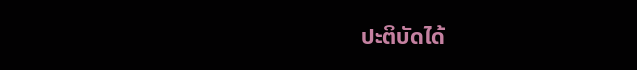ປະຕິບັດໄດ້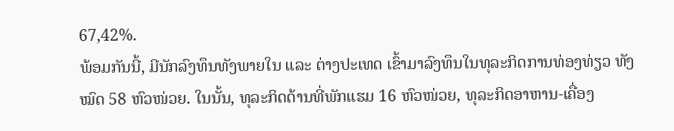67,42%.
ພ້ອມກັນນີ້, ມີນັກລົງທຶນທັງພາຍໃນ ແລະ ຕ່າງປະເທດ ເຂົ້າມາລົງທຶນໃນທຸລະກິດການທ່ອງທ່ຽວ ທັງໝົດ 58 ຫົວໜ່ວຍ. ໃນນັ້ນ, ທຸລະກິດດ້ານທີ່ພັກແຮມ 16 ຫົວໜ່ວຍ, ທຸລະກິດອາຫານ-ເຄື່ອງ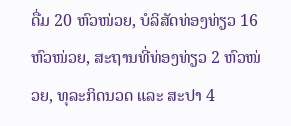ດື່ມ 20 ຫົວໜ່ວຍ, ບໍລິສັດທ່ອງທ່ຽວ 16 ຫົວໜ່ວຍ, ສະຖານທີ່ທ່ອງທ່ຽວ 2 ຫົວໜ່ວຍ, ທຸລະກິດນວດ ແລະ ສະປາ 4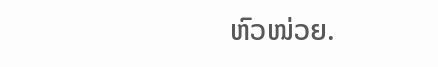ຫົວໜ່ວຍ.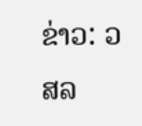ຂ່າວ: ວສລ